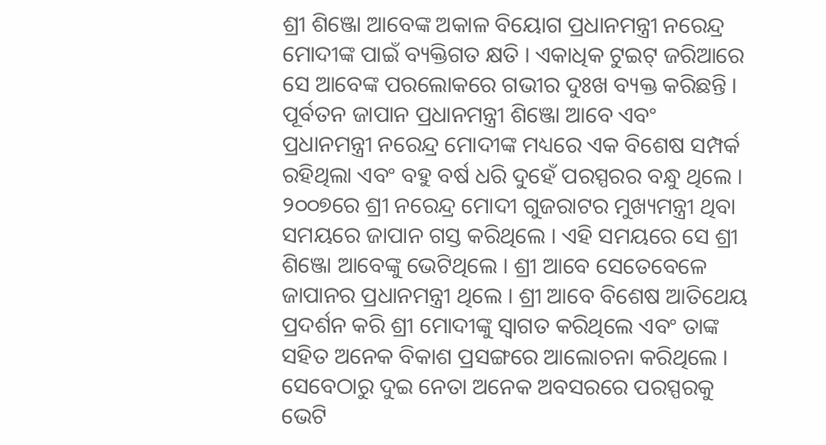ଶ୍ରୀ ଶିଞ୍ଜୋ ଆବେଙ୍କ ଅକାଳ ବିୟୋଗ ପ୍ରଧାନମନ୍ତ୍ରୀ ନରେନ୍ଦ୍ର ମୋଦୀଙ୍କ ପାଇଁ ବ୍ୟକ୍ତିଗତ କ୍ଷତି । ଏକାଧିକ ଟୁଇଟ୍ ଜରିଆରେ ସେ ଆବେଙ୍କ ପରଲୋକରେ ଗଭୀର ଦୁଃଖ ବ୍ୟକ୍ତ କରିଛନ୍ତି ।
ପୂର୍ବତନ ଜାପାନ ପ୍ରଧାନମନ୍ତ୍ରୀ ଶିଞ୍ଜୋ ଆବେ ଏବଂ ପ୍ରଧାନମନ୍ତ୍ରୀ ନରେନ୍ଦ୍ର ମୋଦୀଙ୍କ ମଧ୍ୟରେ ଏକ ବିଶେଷ ସମ୍ପର୍କ ରହିଥିଲା ଏବଂ ବହୁ ବର୍ଷ ଧରି ଦୁହେଁ ପରସ୍ପରର ବନ୍ଧୁ ଥିଲେ ।
୨୦୦୭ରେ ଶ୍ରୀ ନରେନ୍ଦ୍ର ମୋଦୀ ଗୁଜରାଟର ମୁଖ୍ୟମନ୍ତ୍ରୀ ଥିବା ସମୟରେ ଜାପାନ ଗସ୍ତ କରିଥିଲେ । ଏହି ସମୟରେ ସେ ଶ୍ରୀ ଶିଞ୍ଜୋ ଆବେଙ୍କୁ ଭେଟିଥିଲେ । ଶ୍ରୀ ଆବେ ସେତେବେଳେ ଜାପାନର ପ୍ରଧାନମନ୍ତ୍ରୀ ଥିଲେ । ଶ୍ରୀ ଆବେ ବିଶେଷ ଆତିଥେୟ ପ୍ରଦର୍ଶନ କରି ଶ୍ରୀ ମୋଦୀଙ୍କୁ ସ୍ୱାଗତ କରିଥିଲେ ଏବଂ ତାଙ୍କ ସହିତ ଅନେକ ବିକାଶ ପ୍ରସଙ୍ଗରେ ଆଲୋଚନା କରିଥିଲେ । ସେବେଠାରୁ ଦୁଇ ନେତା ଅନେକ ଅବସରରେ ପରସ୍ପରକୁ ଭେଟି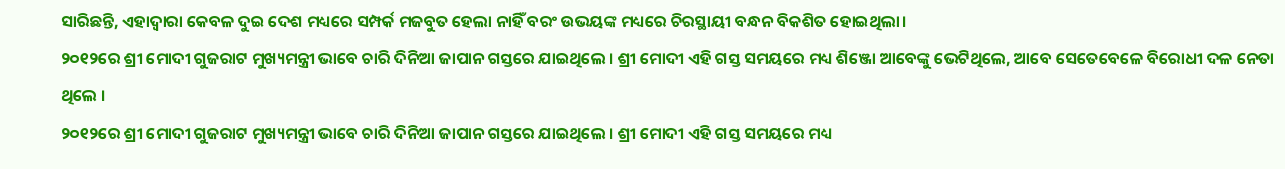ସାରିଛନ୍ତି, ଏହାଦ୍ୱାରା କେବଳ ଦୁଇ ଦେଶ ମଧ୍ୟରେ ସମ୍ପର୍କ ମଜବୁତ ହେଲା ନାହିଁ ବରଂ ଉଭୟଙ୍କ ମଧ୍ୟରେ ଚିରସ୍ଥାୟୀ ବନ୍ଧନ ବିକଶିତ ହୋଇଥିଲା।
୨୦୧୨ରେ ଶ୍ରୀ ମୋଦୀ ଗୁଜରାଟ ମୁଖ୍ୟମନ୍ତ୍ରୀ ଭାବେ ଚାରି ଦିନିଆ ଜାପାନ ଗସ୍ତରେ ଯାଇଥିଲେ । ଶ୍ରୀ ମୋଦୀ ଏହି ଗସ୍ତ ସମୟରେ ମଧ୍ୟ ଶିଞ୍ଜୋ ଆବେଙ୍କୁ ଭେଟିଥିଲେ, ଆବେ ସେତେବେଳେ ବିରୋଧୀ ଦଳ ନେତା ଥିଲେ ।
୨୦୧୨ରେ ଶ୍ରୀ ମୋଦୀ ଗୁଜରାଟ ମୁଖ୍ୟମନ୍ତ୍ରୀ ଭାବେ ଚାରି ଦିନିଆ ଜାପାନ ଗସ୍ତରେ ଯାଇଥିଲେ । ଶ୍ରୀ ମୋଦୀ ଏହି ଗସ୍ତ ସମୟରେ ମଧ୍ୟ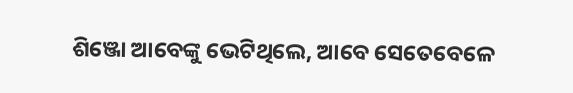ଶିଞ୍ଜୋ ଆବେଙ୍କୁ ଭେଟିଥିଲେ, ଆବେ ସେତେବେଳେ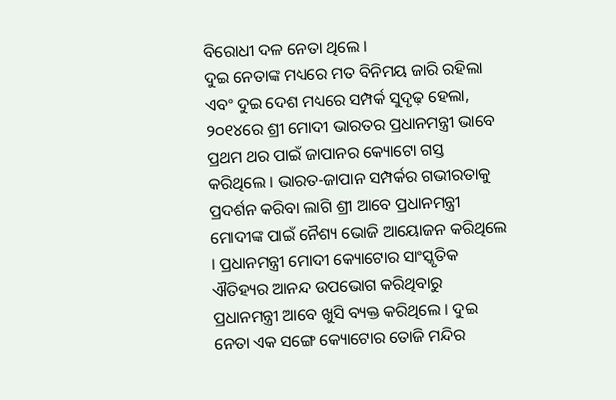ବିରୋଧୀ ଦଳ ନେତା ଥିଲେ ।
ଦୁଇ ନେତାଙ୍କ ମଧ୍ୟରେ ମତ ବିନିମୟ ଜାରି ରହିଲା ଏବଂ ଦୁଇ ଦେଶ ମଧ୍ୟରେ ସମ୍ପର୍କ ସୁଦୃଢ଼ ହେଲା, ୨୦୧୪ରେ ଶ୍ରୀ ମୋଦୀ ଭାରତର ପ୍ରଧାନମନ୍ତ୍ରୀ ଭାବେ ପ୍ରଥମ ଥର ପାଇଁ ଜାପାନର କ୍ୟୋଟୋ ଗସ୍ତ କରିଥିଲେ । ଭାରତ-ଜାପାନ ସମ୍ପର୍କର ଗଭୀରତାକୁ ପ୍ରଦର୍ଶନ କରିବା ଲାଗି ଶ୍ରୀ ଆବେ ପ୍ରଧାନମନ୍ତ୍ରୀ ମୋଦୀଙ୍କ ପାଇଁ ନୈଶ୍ୟ ଭୋଜି ଆୟୋଜନ କରିଥିଲେ । ପ୍ରଧାନମନ୍ତ୍ରୀ ମୋଦୀ କ୍ୟୋଟୋର ସାଂସ୍କୃତିକ ଐତିହ୍ୟର ଆନନ୍ଦ ଉପଭୋଗ କରିଥିବାରୁ ପ୍ରଧାନମନ୍ତ୍ରୀ ଆବେ ଖୁସି ବ୍ୟକ୍ତ କରିଥିଲେ । ଦୁଇ ନେତା ଏକ ସଙ୍ଗେ କ୍ୟୋଟୋର ତୋଜି ମନ୍ଦିର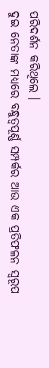ପରିଦର୍ଶନ କରିଥିଲେ ।
ଦୁଇ ନେତାଙ୍କ ମଧ୍ୟରେ ବନ୍ଧୁତ୍ୱପୂର୍ଣ୍ଣ ସମ୍ପର୍କର ଆଉ ଏକ ପ୍ରତିଫଳନ ସ୍ୱରୂପ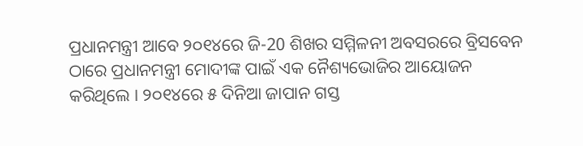ପ୍ରଧାନମନ୍ତ୍ରୀ ଆବେ ୨୦୧୪ରେ ଜି-20 ଶିଖର ସମ୍ମିଳନୀ ଅବସରରେ ବ୍ରିସବେନ ଠାରେ ପ୍ରଧାନମନ୍ତ୍ରୀ ମୋଦୀଙ୍କ ପାଇଁ ଏକ ନୈଶ୍ୟଭୋଜିର ଆୟୋଜନ କରିଥିଲେ । ୨୦୧୪ରେ ୫ ଦିନିଆ ଜାପାନ ଗସ୍ତ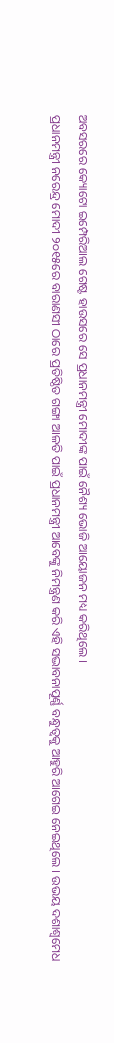ଅବସରରେ କ୍ୟୋଟୋ ଇମ୍ପେରିଆଲ ଗେଷ୍ଟ ହାଉସରେ ସେ ପ୍ରଧାନମନ୍ତ୍ରୀ ମୋଦୀଙ୍କ ପାଇଁ ନୈଶ୍ୟ ଭୋଜି ଆୟୋଜନ ମଧ୍ୟ କରିଥିଲେ ।
ପ୍ରଧାନମନ୍ତ୍ରୀ ନରେନ୍ଦ୍ର ମୋଦୀ ୨୦୧୫ରେ ବାରାଣସୀ ଠାରେ ପ୍ରତିଷ୍ଠିତ ଗଙ୍ଗା ଆଳତି ପାଇଁ ପ୍ରଧାନମନ୍ତ୍ରୀ ଆବେଙ୍କୁ ନିମନ୍ତ୍ରଣ କରି ଏହି ସଦ୍ଭାବନାପୂର୍ଣ୍ଣ ବନ୍ଧୁତ୍ୱକୁ ଆହୁରି ଆଗେଇ ନେଇଥିଲେ । ଉଭୟ ଦଶାଶ୍ଵମେଧ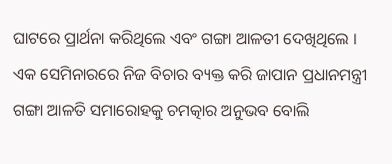ଘାଟରେ ପ୍ରାର୍ଥନା କରିଥିଲେ ଏବଂ ଗଙ୍ଗା ଆଳତୀ ଦେଖିଥିଲେ ।
ଏକ ସେମିନାରରେ ନିଜ ବିଚାର ବ୍ୟକ୍ତ କରି ଜାପାନ ପ୍ରଧାନମନ୍ତ୍ରୀ ଗଙ୍ଗା ଆଳତି ସମାରୋହକୁ ଚମତ୍କାର ଅନୁଭବ ବୋଲି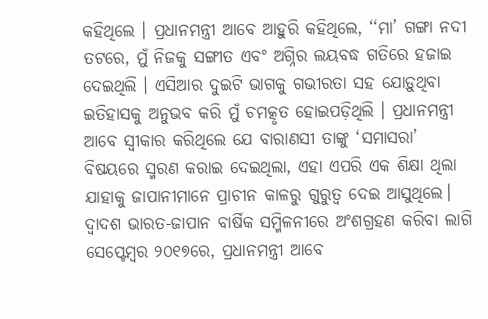କହିଥିଲେ । ପ୍ରଧାନମନ୍ତ୍ରୀ ଆବେ ଆହୁରି କହିଥିଲେ, ‘‘ମା’ ଗଙ୍ଗା ନଦୀ ତଟରେ, ମୁଁ ନିଜକୁ ସଙ୍ଗୀତ ଏବଂ ଅଗ୍ନିର ଲୟବଦ୍ଧ ଗତିରେ ହଜାଇ ଦେଇଥିଲି । ଏସିଆର ଦୁଇଟି ଭାଗକୁ ଗଭୀରତା ସହ ଯୋଡ଼ୁଥିବା ଇତିହାସକୁ ଅନୁଭବ କରି ମୁଁ ଚମତ୍କୃତ ହୋଇପଡ଼ିଥିଲି । ପ୍ରଧାନମନ୍ତ୍ରୀ ଆବେ ସ୍ବୀକାର କରିଥିଲେ ଯେ ବାରାଣସୀ ତାଙ୍କୁ ‘ସମାସରା’ ବିଷୟରେ ସ୍ମରଣ କରାଇ ଦେଇଥିଲା, ଏହା ଏପରି ଏକ ଶିକ୍ଷା ଥିଲା ଯାହାକୁ ଜାପାନୀମାନେ ପ୍ରାଚୀନ କାଳରୁ ଗୁରୁତ୍ୱ ଦେଇ ଆସୁଥିଲେ।
ଦ୍ୱାଦଶ ଭାରତ-ଜାପାନ ବାର୍ଷିକ ସମ୍ମିଳନୀରେ ଅଂଶଗ୍ରହଣ କରିବା ଲାଗି ସେପ୍ଟେମ୍ବର ୨୦୧୭ରେ, ପ୍ରଧାନମନ୍ତ୍ରୀ ଆବେ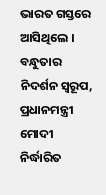ଭାରତ ଗସ୍ତରେ ଆସିଥିଲେ । ବନ୍ଧୁତାର ନିଦର୍ଶନ ସ୍ୱରୂପ, ପ୍ରଧାନମନ୍ତ୍ରୀ ମୋଦୀ ନିର୍ଦ୍ଧାରିତ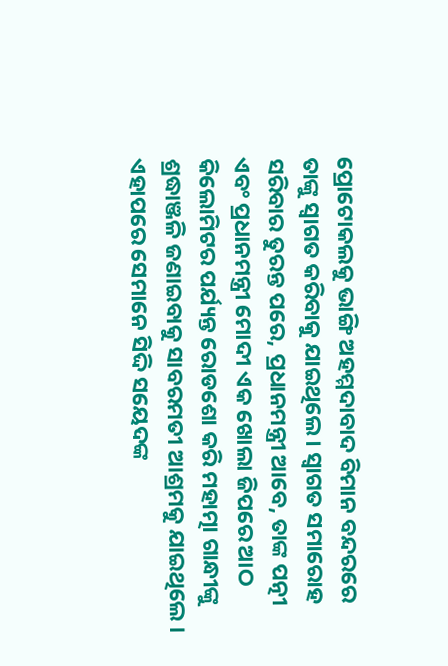ପ୍ରୋଟୋକଲକୁ ଭାଙ୍ଗି ଅହମ୍ମଦାବାଦ ବିମାନ ବନ୍ଦରରେ ତାଙ୍କୁ ସ୍ୱାଗତ କରିବାକୁ ଯାଇଥିଲେ । ସ୍ୱାଗତ ସମାରୋହ ସରିବାର ତୁରନ୍ତ ପରେ, ପ୍ରଧାନମନ୍ତ୍ରୀ ଆବେ, ତାଙ୍କ ପତ୍ନୀ ଏବଂ ପ୍ରଧାନମନ୍ତ୍ରୀ ମୋଦୀ ଏକ ଖୋଲା ଜିପରେ ଆଠ କିଲୋମିଟର ପର୍ଯ୍ୟନ୍ତ ରୋଡଶୋ କରି ମହାତ୍ମା ଗାନ୍ଧୀଙ୍କୁ ଶ୍ରଦ୍ଧାଞ୍ଜଳି ଜଣାଇବାକୁ ସାବରମତୀ ଆଶ୍ରମକୁ ଯାଇଥିଲେ । ଏହାପରେ ସେମାନେ ସିଦ୍ଦି ସୟେଦଙ୍କ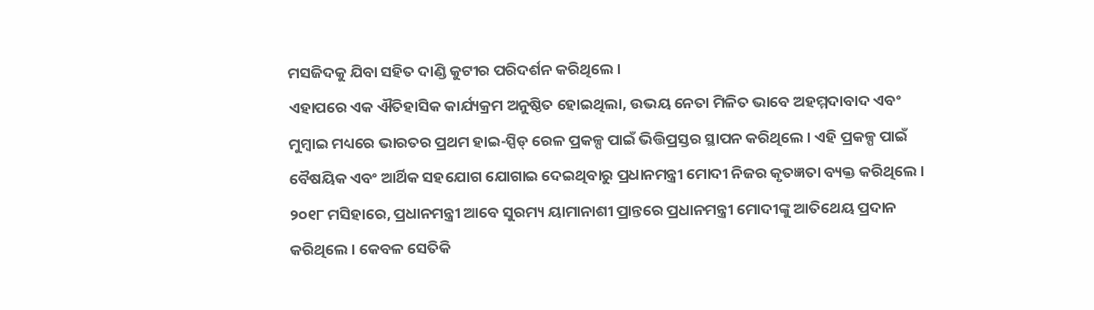ମସଜିଦକୁ ଯିବା ସହିତ ଦାଣ୍ଡି କୁଟୀର ପରିଦର୍ଶନ କରିଥିଲେ ।
ଏହାପରେ ଏକ ଐତିହାସିକ କାର୍ଯ୍ୟକ୍ରମ ଅନୁଷ୍ଠିତ ହୋଇଥିଲା, ଉଭୟ ନେତା ମିଳିତ ଭାବେ ଅହମ୍ମଦାବାଦ ଏବଂ ମୁମ୍ବାଇ ମଧ୍ୟରେ ଭାରତର ପ୍ରଥମ ହାଇ-ସ୍ପିଡ୍ ରେଳ ପ୍ରକଳ୍ପ ପାଇଁ ଭିତ୍ତିପ୍ରସ୍ତର ସ୍ଥାପନ କରିଥିଲେ । ଏହି ପ୍ରକଳ୍ପ ପାଇଁ ବୈଷୟିକ ଏବଂ ଆର୍ଥିକ ସହଯୋଗ ଯୋଗାଇ ଦେଇଥିବାରୁ ପ୍ରଧାନମନ୍ତ୍ରୀ ମୋଦୀ ନିଜର କୃତଜ୍ଞତା ବ୍ୟକ୍ତ କରିଥିଲେ ।
୨୦୧୮ ମସିହାରେ, ପ୍ରଧାନମନ୍ତ୍ରୀ ଆବେ ସୁରମ୍ୟ ୟାମାନାଶୀ ପ୍ରାନ୍ତରେ ପ୍ରଧାନମନ୍ତ୍ରୀ ମୋଦୀଙ୍କୁ ଆତିଥେୟ ପ୍ରଦାନ କରିଥିଲେ । କେବଳ ସେତିକି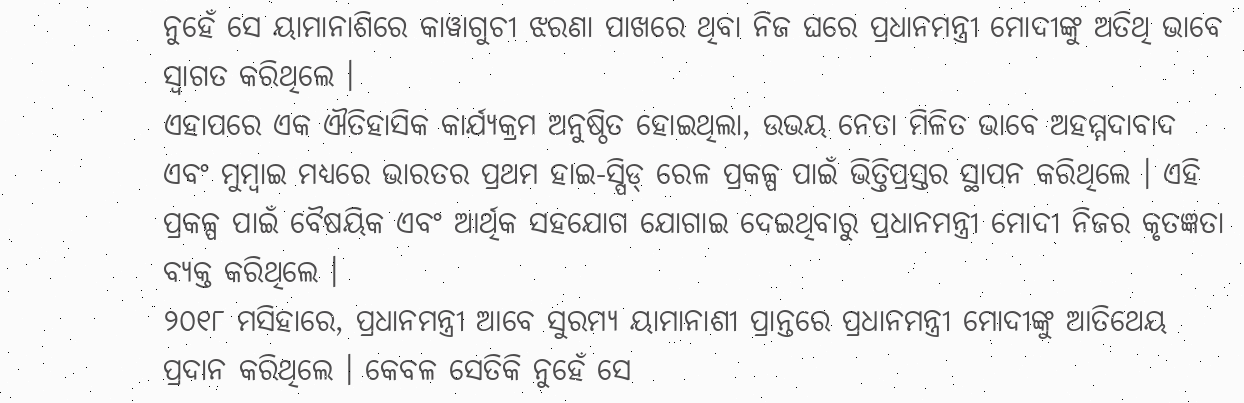ନୁହେଁ ସେ ୟାମାନାଶିରେ କାୱାଗୁଚୀ ଝରଣା ପାଖରେ ଥିବା ନିଜ ଘରେ ପ୍ରଧାନମନ୍ତ୍ରୀ ମୋଦୀଙ୍କୁ ଅତିଥି ଭାବେ ସ୍ୱାଗତ କରିଥିଲେ ।
ଏହାପରେ ଏକ ଐତିହାସିକ କାର୍ଯ୍ୟକ୍ରମ ଅନୁଷ୍ଠିତ ହୋଇଥିଲା, ଉଭୟ ନେତା ମିଳିତ ଭାବେ ଅହମ୍ମଦାବାଦ ଏବଂ ମୁମ୍ବାଇ ମଧ୍ୟରେ ଭାରତର ପ୍ରଥମ ହାଇ-ସ୍ପିଡ୍ ରେଳ ପ୍ରକଳ୍ପ ପାଇଁ ଭିତ୍ତିପ୍ରସ୍ତର ସ୍ଥାପନ କରିଥିଲେ । ଏହି ପ୍ରକଳ୍ପ ପାଇଁ ବୈଷୟିକ ଏବଂ ଆର୍ଥିକ ସହଯୋଗ ଯୋଗାଇ ଦେଇଥିବାରୁ ପ୍ରଧାନମନ୍ତ୍ରୀ ମୋଦୀ ନିଜର କୃତଜ୍ଞତା ବ୍ୟକ୍ତ କରିଥିଲେ ।
୨୦୧୮ ମସିହାରେ, ପ୍ରଧାନମନ୍ତ୍ରୀ ଆବେ ସୁରମ୍ୟ ୟାମାନାଶୀ ପ୍ରାନ୍ତରେ ପ୍ରଧାନମନ୍ତ୍ରୀ ମୋଦୀଙ୍କୁ ଆତିଥେୟ ପ୍ରଦାନ କରିଥିଲେ । କେବଳ ସେତିକି ନୁହେଁ ସେ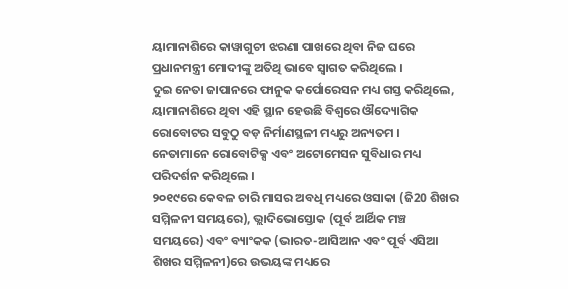ୟାମାନାଶିରେ କାୱାଗୁଚୀ ଝରଣା ପାଖରେ ଥିବା ନିଜ ଘରେ ପ୍ରଧାନମନ୍ତ୍ରୀ ମୋଦୀଙ୍କୁ ଅତିଥି ଭାବେ ସ୍ୱାଗତ କରିଥିଲେ ।
ଦୁଇ ନେତା ଜାପାନରେ ଫାନୁକ କର୍ପୋରେସନ ମଧ୍ୟ ଗସ୍ତ କରିଥିଲେ, ୟାମାନାଶିରେ ଥିବା ଏହି ସ୍ଥାନ ହେଉଛି ବିଶ୍ଵରେ ଔଦ୍ୟୋଗିକ ରୋବୋଟର ସବୁଠୁ ବଡ଼ ନିର୍ମାଣସ୍ଥଳୀ ମଧ୍ୟରୁ ଅନ୍ୟତମ । ନେତାମାନେ ରୋବୋଟିକ୍ସ ଏବଂ ଅଟୋମେସନ ସୁବିଧାର ମଧ୍ୟ ପରିଦର୍ଶନ କରିଥିଲେ ।
୨୦୧୯ରେ କେବଳ ଚାରି ମାସର ଅବଧି ମଧ୍ୟରେ ଓସାକା (ଜି20 ଶିଖର ସମ୍ମିଳନୀ ସମୟରେ), ଭ୍ଲାଦିଭୋସ୍ତୋକ (ପୂର୍ବ ଆର୍ଥିକ ମଞ୍ଚ ସମୟରେ) ଏବଂ ବ୍ୟାଂକକ (ଭାରତ-ଆସିଆନ ଏବଂ ପୂର୍ବ ଏସିଆ ଶିଖର ସମ୍ମିଳନୀ)ରେ ଉଭୟଙ୍କ ମଧ୍ୟରେ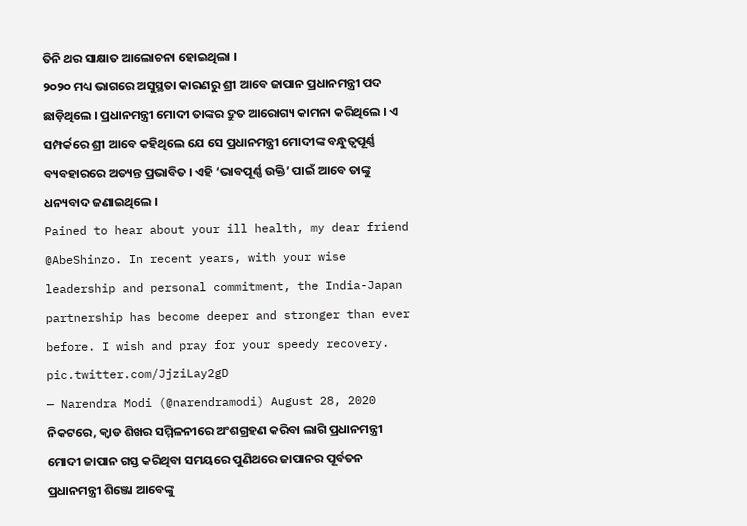ତିନି ଥର ସାକ୍ଷାତ ଆଲୋଚନା ହୋଇଥିଲା ।
୨୦୨୦ ମଧ୍ୟ ଭାଗରେ ଅସୁସ୍ଥତା କାରଣରୁ ଶ୍ରୀ ଆବେ ଜାପାନ ପ୍ରଧାନମନ୍ତ୍ରୀ ପଦ ଛାଡ଼ିଥିଲେ । ପ୍ରଧାନମନ୍ତ୍ରୀ ମୋଦୀ ତାଙ୍କର ଦ୍ରୁତ ଆରୋଗ୍ୟ କାମନା କରିଥିଲେ । ଏ ସମ୍ପର୍କରେ ଶ୍ରୀ ଆବେ କହିଥିଲେ ଯେ ସେ ପ୍ରଧାନମନ୍ତ୍ରୀ ମୋଦୀଙ୍କ ବନ୍ଧୁତ୍ୱପୂର୍ଣ୍ଣ ବ୍ୟବହାରରେ ଅତ୍ୟନ୍ତ ପ୍ରଭାବିତ । ଏହି ‘ଭାବପୂର୍ଣ୍ଣ ଉକ୍ତି’ ପାଇଁ ଆବେ ତାଙ୍କୁ ଧନ୍ୟବାଦ ଜଣାଇଥିଲେ ।
Pained to hear about your ill health, my dear friend @AbeShinzo. In recent years, with your wise leadership and personal commitment, the India-Japan partnership has become deeper and stronger than ever before. I wish and pray for your speedy recovery. pic.twitter.com/JjziLay2gD
— Narendra Modi (@narendramodi) August 28, 2020
ନିକଟରେ, କ୍ବାଡ ଶିଖର ସମ୍ମିଳନୀରେ ଅଂଶଗ୍ରହଣ କରିବା ଲାଗି ପ୍ରଧାନମନ୍ତ୍ରୀ ମୋଦୀ ଜାପାନ ଗସ୍ତ କରିଥିବା ସମୟରେ ପୁଣିଥରେ ଜାପାନର ପୂର୍ବତନ ପ୍ରଧାନମନ୍ତ୍ରୀ ଶିଞ୍ଜୋ ଆବେଙ୍କୁ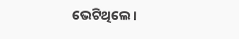ଭେଟିଥିଲେ ।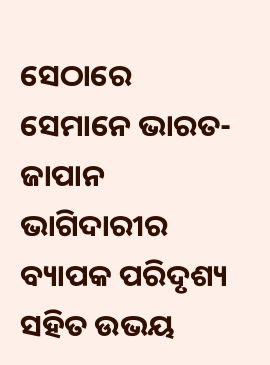ସେଠାରେ ସେମାନେ ଭାରତ-ଜାପାନ ଭାଗିଦାରୀର ବ୍ୟାପକ ପରିଦୃଶ୍ୟ ସହିତ ଉଭୟ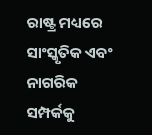ରାଷ୍ଟ୍ର ମଧ୍ୟରେ ସାଂସ୍କୃତିକ ଏବଂ ନାଗରିକ ସମ୍ପର୍କକୁ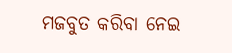ମଜବୁତ କରିବା ନେଇ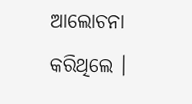ଆଲୋଚନା କରିଥିଲେ ।